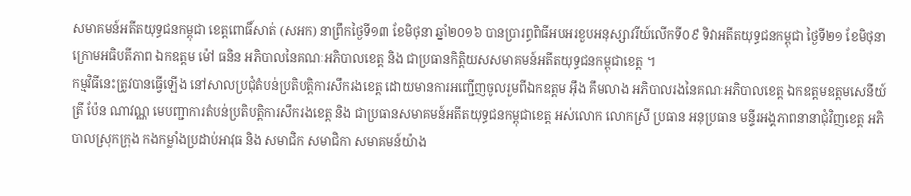សមាគមន៍អតីតយុទ្ធជនកម្ពុជា ខេត្តពោធិ៍សាត់ (សអក) នាព្រឹកថ្ងៃទី១៣ ខែមិថុនា ឆ្នាំ២០១៦ បានប្រារព្ធពិធីអបអរខួបអនុស្សាវរីយ៍លើកទី០៩ ទិវាអតីតយុទ្ធជនកម្ពុជា ថ្ងៃទី២១ ខែមិថុនា ក្រោមអធិបតីភាព ឯកឧត្តម ម៉ៅ ធនិន អភិបាលនៃគណៈអភិបាលខេត្ត និង ជាប្រធានកិត្តិយសសមាគមន៍អតីតយុទ្ធជនកម្ពុជាខេត្ត ។
កម្មវិធីនេះត្រូវបានធ្វើឡើង នៅសាលប្រជុំតំបន់ប្រតិបត្តិការសឹករងខេត្ត ដោយមានការអញ្ជើញចូលរួមពីឯកឧត្តម អ៊ឹង គឹមលាង អភិបាលរងនៃគណៈអភិបាលខេត្ត ឯកឧត្តមឧត្តមសេនីយ៍ត្រី ប៉ែន ណាវណ្ណ មេបញ្ជាការតំបន់ប្រតិបត្តិការសឹករងខេត្ត និង ជាប្រធានសមាគមន៍អតីតយុទ្ធជនកម្ពុជាខេត្ត អស់លោក លោកស្រី ប្រធាន អនុប្រធាន មន្ទីរអង្គភាពនានាជុំវិញខេត្ត អភិបាលស្រុកក្រុង កងកម្លាំងប្រដាប់អាវុធ និង សមាជិក សមាជិកា សមាគមន៍យ៉ាង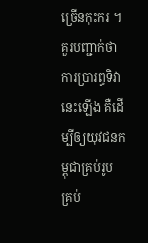ច្រើនកុះករ ។
គួរបញ្ជាក់ថា ការប្រារព្ធទិវានេះឡើង គឺដើម្បីឲ្យយុវជនកម្ពុជាគ្រប់រូប គ្រប់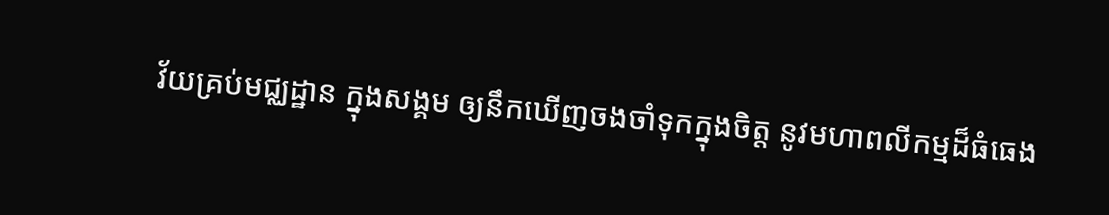វ័យគ្រប់មជ្ឈដ្ឋាន ក្នុងសង្គម ឲ្យនឹកឃើញចងចាំទុកក្នុងចិត្ត នូវមហាពលីកម្មដ៏ធំធេង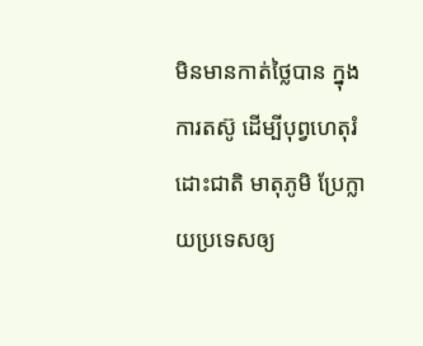មិនមានកាត់ថ្លៃបាន ក្នុងការតស៊ូ ដើម្បីបុព្វហេតុរំដោះជាតិ មាតុភូមិ ប្រែក្លាយប្រទេសឲ្យ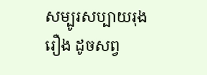សម្បូរសប្បាយរុងរឿង ដូចសព្វ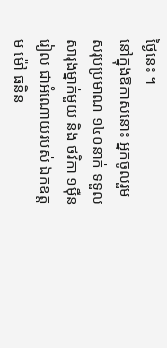ថ្ងៃនេះ ។
នៅក្នុងឱកាសនោះ អ្នកចូលរួមសរុបប្រមាណ ១៤០នាក់ ទទួលសារុងម្នាក់មួយ និង ថវិកា ១ម៉ឺនរៀល ជាអំណោយរបស់ ឯកឧត្តម ម៉ៅ ធនិន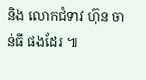និង លោកជំទាវ ហ៊ុន ចាន់ធី ផងដែរ ៕